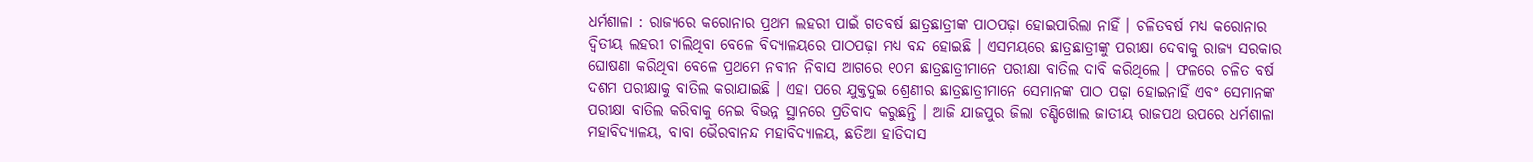ଧର୍ମଶାଳା : ରାଜ୍ୟରେ କରୋନାର ପ୍ରଥମ ଲହରୀ ପାଇଁ ଗତବର୍ଷ ଛାତ୍ରଛାତ୍ରୀଙ୍କ ପାଠପଢ଼ା ହୋଇପାରିଲା ନାହିଁ । ଚଳିତବର୍ଷ ମଧ୍ୟ କରୋନାର ଦ୍ୱିତୀୟ ଲହରୀ ଚାଲିଥିବା ବେଳେ ବିଦ୍ୟାଳୟରେ ପାଠପଢ଼ା ମଧ୍ୟ ବନ୍ଦ ହୋଇଛି । ଏସମୟରେ ଛାତ୍ରଛାତ୍ରୀଙ୍କୁ ପରୀକ୍ଷା ଦେବାକୁ ରାଜ୍ୟ ସରକାର ଘୋଷଣା କରିଥିବା ବେଳେ ପ୍ରଥମେ ନବୀନ ନିବାସ ଆଗରେ ୧୦ମ ଛାତ୍ରଛାତ୍ରୀମାନେ ପରୀକ୍ଷା ବାତିଲ ଦାବି କରିଥିଲେ । ଫଳରେ ଚଳିତ ବର୍ଷ ଦଶମ ପରୀକ୍ଷାକୁ ବାତିଲ କରାଯାଇଛି । ଏହା ପରେ ଯୁକ୍ତଦୁଇ ଶ୍ରେଣୀର ଛାତ୍ରଛାତ୍ରୀମାନେ ସେମାନଙ୍କ ପାଠ ପଢ଼ା ହୋଇନାହିଁ ଏବଂ ସେମାନଙ୍କ ପରୀକ୍ଷା ବାତିଲ କରିବାକୁ ନେଇ ବିଭନ୍ନ ସ୍ଥାନରେ ପ୍ରତିବାଦ କରୁଛନ୍ତି । ଆଜି ଯାଜପୁର ଜିଲା ଚଣ୍ଡିଖୋଲ ଜାତୀୟ ରାଜପଥ ଉପରେ ଧର୍ମଶାଳା ମହାବିଦ୍ୟାଳୟ, ବାବା ଭୈରବାନନ୍ଦ ମହାବିଦ୍ୟାଳୟ, ଛତିଆ ହାଡିଦାସ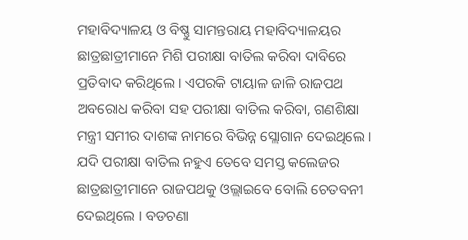ମହାବିଦ୍ୟାଳୟ ଓ ବିଷ୍ଣୁ ସାମନ୍ତରାୟ ମହାବିଦ୍ୟାଳୟର ଛାତ୍ରଛାତ୍ରୀମାନେ ମିଶି ପରୀକ୍ଷା ବାତିଲ କରିବା ଦାବିରେ ପ୍ରତିବାଦ କରିଥିଲେ । ଏପରକି ଟାୟାଳ ଜାଳି ରାଜପଥ ଅବରୋଧ କରିବା ସହ ପରୀକ୍ଷା ବାତିଲ କରିବା, ଗଣଶିକ୍ଷା ମନ୍ତ୍ରୀ ସମୀର ଦାଶଙ୍କ ନାମରେ ବିଭିନ୍ନ ସ୍ଲୋଗାନ ଦେଇଥିଲେ । ଯଦି ପରୀକ୍ଷା ବାତିଲ ନହୁଏ ତେବେ ସମସ୍ତ କଲେଜର ଛାତ୍ରଛାତ୍ରୀମାନେ ରାଜପଥକୁ ଓଲ୍ଲାଇବେ ବୋଲି ଚେତବନୀ ଦେଇଥିଲେ । ବଡଚଣା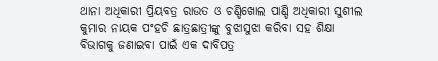ଥାନା ଅଧିକାରୀ ପ୍ରିୟବତ୍ର ରାଉତ ଓ ଚଣ୍ଡିଖୋଲ ପାଣ୍ଡି ଅଧିକାରୀ ସୁଶୀଲ କୁମାର ନାୟକ ପଂହଚି ଛାତ୍ରଛାତ୍ରୀଙ୍କୁ ବୁଝାସୁଝା କରିବା ସହ ଶିକ୍ଷା ବିଭାଗକୁ ଜଣାଇବା ପାଇଁ ଏକ ଦାବିପତ୍ର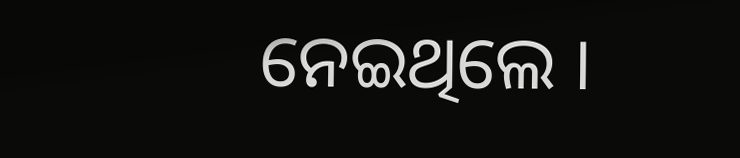ନେଇଥିଲେ ।